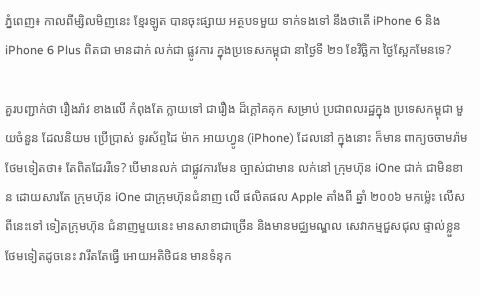ភ្នំពេញ៖ កាលពីម្សិលមិញនេះ ខ្មែរឡូត បានចុះផ្សាយ អត្ថបទមួយ ទាក់ទងទៅ នឹងថាតើ iPhone 6 និង iPhone 6 Plus ពិតជា មានដាក់ លក់ជា ផ្លូវការ ក្នុងប្រទេសកម្ពុជា នាថ្ងៃទី ២១ ខែវិច្ឆិកា ថ្ងៃស្អែកមែនទេ?

គួរបញ្ជាក់ថា រឿងរ៉ាវ ខាងលើ កំពុងតែ ក្លាយទៅ ជារឿង ដ៏ក្ដៅគគុក សម្រាប់ ប្រជាពលរដ្ឋក្នុង ប្រទេសកម្ពុជា មួយចំនួន ដែលនិយម ប្រើប្រាស់ ទូរស័ព្ទដៃ ម៉ាក អាយហ្វូន (iPhone) ដែលនៅ ក្នុងនោះ ក៏មាន ពាក្យចចាមរ៉ាម ថែមទៀតថា៖ តែពិតដែររឺទេ? បើមានលក់ ជាផ្លូវការមែន ច្បាស់ជាមាន លក់នៅ ក្រុមហ៊ុន iOne ជាក់ ជាមិនខាន ដោយសារតែ ក្រុមហ៊ុន iOne ជាក្រុមហ៊ុនជំនាញ លើ ផលិតផល Apple តាំងពី ឆ្នាំ ២០០៦ មកម្ល៉េះ លើសពីនេះទៅ ទៀតក្រុមហ៊ុន ជំនាញមួយនេះ មានសាខាជាច្រើន និងមានមជ្ឈមណ្ឌល សេវាកម្មជួសជុល ផ្ទាល់ខ្លួន ថែមទៀតដូចនេះ វារឹតតែធ្វើ អោយអតិថិជន មានទំនុក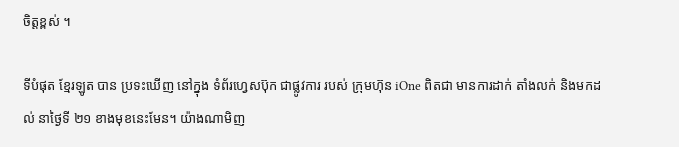ចិត្តខ្ពស់ ។

ទីបំផុត ខ្មែរឡូត បាន ប្រទះឃើញ នៅក្នុង ទំព័រហ្វេសប៊ុក ជាផ្លូវការ របស់ ក្រុមហ៊ុន iOne ពិតជា មានការដាក់ តាំងលក់ និងមកដល់ នាថ្ងៃទី ២១ ខាងមុខនេះមែន។ យ៉ាងណាមិញ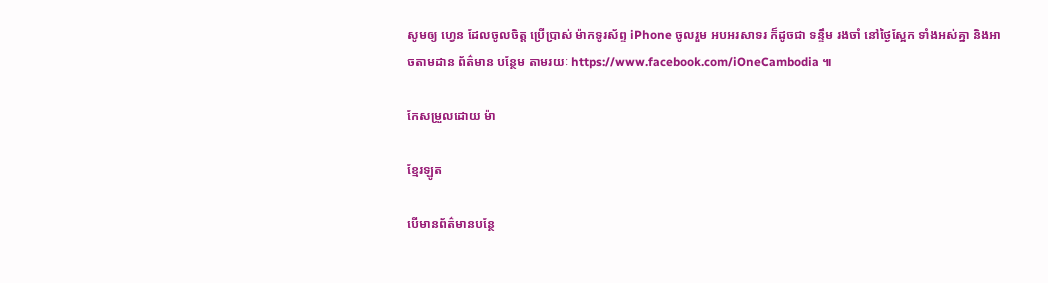សូមឲ្យ ហ្វេន ដែលចូលចិត្ដ ប្រើប្រាស់ ម៉ាកទូរស័ព្ទ iPhone ចូលរួម អបអរសាទរ ក៏ដូចជា ទន្ទឹម រងចាំ នៅថ្ងៃស្អែក ទាំងអស់គ្នា និងអាចតាមដាន ព័ត៌មាន បន្ថែម តាមរយៈ https://www.facebook.com/iOneCambodia ៕

កែសម្រួលដោយ ម៉ា

ខ្មែរឡូត

បើមានព័ត៌មានបន្ថែ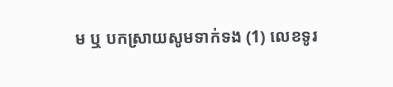ម ឬ បកស្រាយសូមទាក់ទង (1) លេខទូរ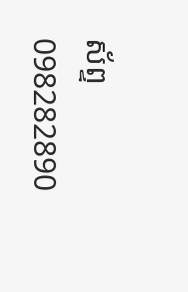ស័ព្ទ 098282890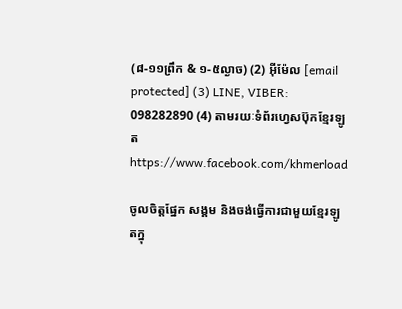(៨-១១ព្រឹក & ១-៥ល្ងាច) (2) អ៊ីម៉ែល [email protected] (3) LINE, VIBER: 098282890 (4) តាមរយៈទំព័រហ្វេសប៊ុកខ្មែរឡូត https://www.facebook.com/khmerload

ចូលចិត្តផ្នែក សង្គម និងចង់ធ្វើការជាមួយខ្មែរឡូតក្នុ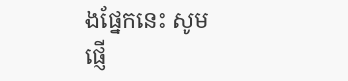ងផ្នែកនេះ សូមផ្ញើ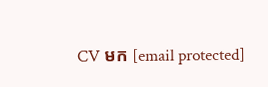CV មក [email protected]